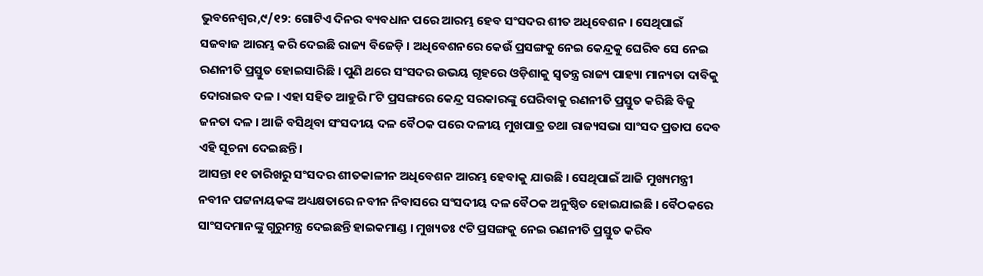ଭୁବନେଶ୍ୱର,୯/୧୨: ଗୋଟିଏ ଦିନର ବ୍ୟବଧାନ ପରେ ଆରମ୍ଭ ହେବ ସଂସଦର ଶୀତ ଅଧିବେଶନ । ସେଥିପାଇଁ ସଜବାଜ ଆରମ୍ଭ କରି ଦେଇଛି ରାଜ୍ୟ ବିଜେଡ଼ି । ଅଧିବେଶନରେ କେଉଁ ପ୍ରସଙ୍ଗକୁ ନେଇ କେନ୍ଦ୍ରକୁ ଘେରିବ ସେ ନେଇ ରଣନୀତି ପ୍ରସ୍ତୁତ ହୋଇସାରିଛି । ପୁଣି ଥରେ ସଂସଦର ଉଭୟ ଗୃହରେ ଓଡ଼ିଶାକୁ ସ୍ୱତନ୍ତ୍ର ରାଜ୍ୟ ପାହ୍ୟା ମାନ୍ୟତା ଦାବିକୁ ଦୋରାଇବ ଦଳ । ଏହା ସହିତ ଆହୁରି ୮ଟି ପ୍ରସଙ୍ଗରେ କେନ୍ଦ୍ର ସରକାରଙ୍କୁ ଘେରିବାକୁ ରଣନୀତି ପ୍ରସ୍ତୁତ କରିଛି ବିଜୁ ଜନତା ଦଳ । ଆଜି ବସିଥିବା ସଂସଦୀୟ ଦଳ ବୈଠକ ପରେ ଦଳୀୟ ମୁଖପାତ୍ର ତଥା ରାଜ୍ୟସଭା ସାଂସଦ ପ୍ରତାପ ଦେବ ଏହି ସୂଚନା ଦେଇଛନ୍ତି ।
ଆସନ୍ତା ୧୧ ତାରିଖରୁ ସଂସଦର ଶୀତକାଳୀନ ଅଧିବେଶନ ଆରମ୍ଭ ହେବାକୁ ଯାଉଛି । ସେଥିପାଇଁ ଆଜି ମୁଖ୍ୟମନ୍ତ୍ରୀ ନବୀନ ପଟ୍ଟନାୟକଙ୍କ ଅଧ୍ୟକ୍ଷତାରେ ନବୀନ ନିବାସରେ ସଂସଦୀୟ ଦଳ ବୈଠକ ଅନୁଷ୍ଠିତ ହୋଇଯାଇଛି । ବୈଠକରେ ସାଂସଦମାନଙ୍କୁ ଗୁରୁମନ୍ତ୍ର ଦେଇଛନ୍ତି ହାଇକମାଣ୍ଡ । ମୁଖ୍ୟତଃ ୯ଟି ପ୍ରସଙ୍ଗକୁ ନେଇ ରଣନୀତି ପ୍ରସ୍ତୁତ କରିବ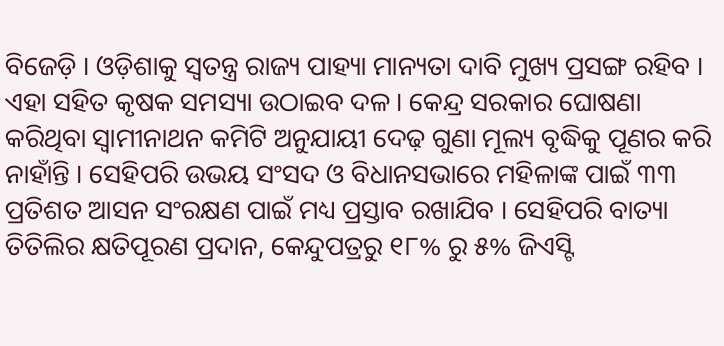ବିଜେଡ଼ି । ଓଡ଼ିଶାକୁ ସ୍ୱତନ୍ତ୍ର ରାଜ୍ୟ ପାହ୍ୟା ମାନ୍ୟତା ଦାବି ମୁଖ୍ୟ ପ୍ରସଙ୍ଗ ରହିବ । ଏହା ସହିତ କୃଷକ ସମସ୍ୟା ଉଠାଇବ ଦଳ । କେନ୍ଦ୍ର ସରକାର ଘୋଷଣା କରିଥିବା ସ୍ୱାମୀନାଥନ କମିଟି ଅନୁଯାୟୀ ଦେଢ଼ ଗୁଣା ମୂଲ୍ୟ ବୃଦ୍ଧିକୁ ପୂଣର କରି ନାହାଁନ୍ତି । ସେହିପରି ଉଭୟ ସଂସଦ ଓ ବିଧାନସଭାରେ ମହିଳାଙ୍କ ପାଇଁ ୩୩ ପ୍ରତିଶତ ଆସନ ସଂରକ୍ଷଣ ପାଇଁ ମଧ୍ୟ ପ୍ରସ୍ତାବ ରଖାଯିବ । ସେହିପରି ବାତ୍ୟା ତିତିଲିର କ୍ଷତିପୂରଣ ପ୍ରଦାନ, କେନ୍ଦୁପତ୍ରରୁ ୧୮% ରୁ ୫% ଜିଏସ୍ଟି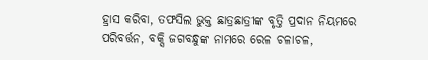ହ୍ରାସ କରିବା, ତଫସିଲ ଭୁକ୍ତ ଛାତ୍ରଛାତ୍ରୀଙ୍କ ବୃତ୍ତି ପ୍ରଦାନ ନିୟମରେ ପରିବର୍ତ୍ତନ, ବକ୍ସି ଜଗବନ୍ଧୁଙ୍କ ନାମରେ ରେଳ ଚଳାଚଳ,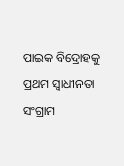ପାଇକ ବିଦ୍ରୋହକୁ ପ୍ରଥମ ସ୍ୱାଧୀନତା ସଂଗ୍ରାମ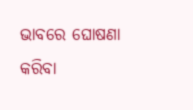ଭାବରେ ଘୋଷଣା କରିବା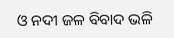ଓ ନଦୀ ଜଳ ବିବାଦ ଭଳି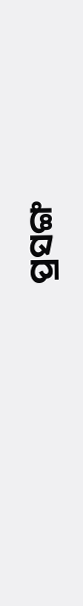ପ୍ରସଙ୍ଗ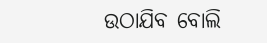ଉଠାଯିବ ବୋଲି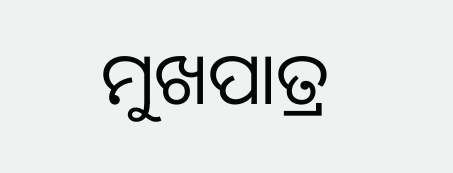ମୁଖପାତ୍ର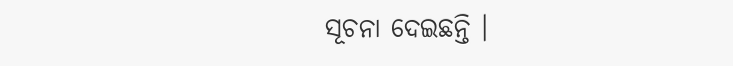ସୂଚନା ଦେଇଛନ୍ତି ।